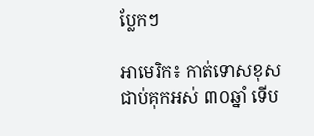ប្លែកៗ

អាមេរិក៖ កាត់ទោសខុស ជាប់គុកអស់ ៣០ឆ្នាំ ទើប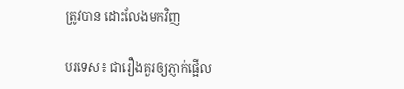ត្រូវបាន ដោះលែងមកវិញ

បរទេស៖ ជារឿងគួរឲ្យភ្ញាក់ផ្អើល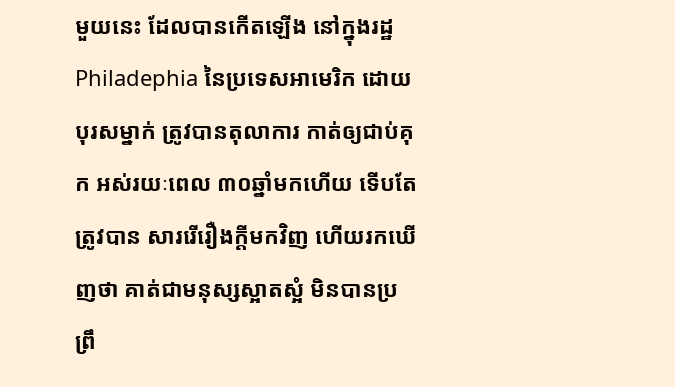មួយនេះ ដែលបានកើតឡើង នៅក្នុងរដ្ឋ Philadephia នៃប្រទេសអាមេរិក ដោយបុរសម្នាក់ ត្រូវបានតុលាការ កាត់ឲ្យជាប់គុក អស់រយៈពេល ៣០ឆ្នាំមកហើយ ទើបតែត្រូវបាន សាររើរឿងក្តីមកវិញ ហើយរកឃើញថា គាត់ជាមនុស្សស្អាតស្អំ មិនបានប្រព្រឹ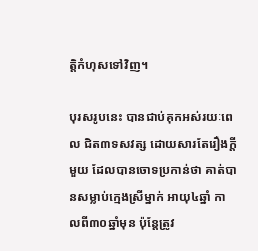ត្តិកំហុសទៅវិញ។

បុរសរូបនេះ បានជាប់គុកអស់រយៈពេល ជិត៣ទសវត្ស ដោយសារតែរឿងក្តីមួយ ដែលបានចោទប្រកាន់ថា គាត់បានសម្លាប់ក្មេងស្រីម្នាក់ អាយុ៤ឆ្នាំ កាលពី៣០ឆ្នាំមុន ប៉ុន្តែត្រូវ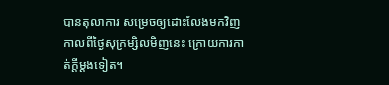បានតុលាការ សម្រេចឲ្យដោះលែងមកវិញ កាលពីថ្ងៃសុក្រម្សិលមិញនេះ ក្រោយការកាត់ក្តីម្តងទៀត។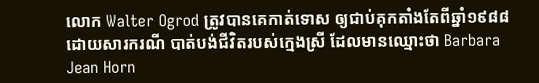លោក Walter Ogrod ត្រូវបានគេកាត់ទោស ឲ្យជាប់គុកតាំងតែពីឆ្នាំ១៩៨៨ ដោយសារករណី បាត់បង់ជីវិតរបស់ក្មេងស្រី ដែលមានឈ្មោះថា Barbara Jean Horn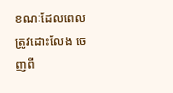ខណៈដែលពេលត្រូវដោះលែង ចេញពី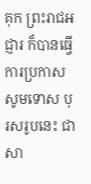គុក ព្រះរាជអជ្ញារ ក៏បានធ្វើការប្រកាស សូមទោស បុរសរូបនេះ ជាសា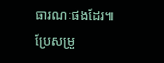ធារណៈផងដែរ៕
ប្រែសម្រួ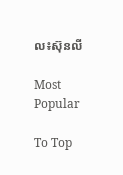ល៖ស៊ុនលី

Most Popular

To Top